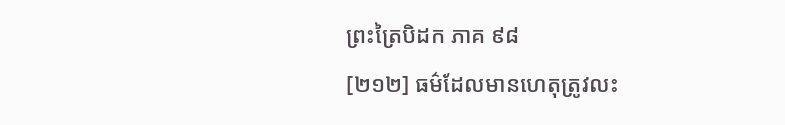ព្រះត្រៃបិដក ភាគ ៩៨
[២១២] ធម៌ដែលមានហេតុត្រូវលះ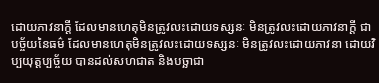ដោយភាវនាក្តី ដែលមានហេតុមិនត្រូវលះដោយទស្សនៈ មិនត្រូវលះដោយភាវនាក្តី ជាបច្ច័យនៃធម៌ ដែលមានហេតុមិនត្រូវលះដោយទស្សនៈ មិនត្រូវលះដោយភាវនា ដោយវិប្បយុត្តប្បច្ច័យ បានដល់សហជាត និងបច្ឆាជា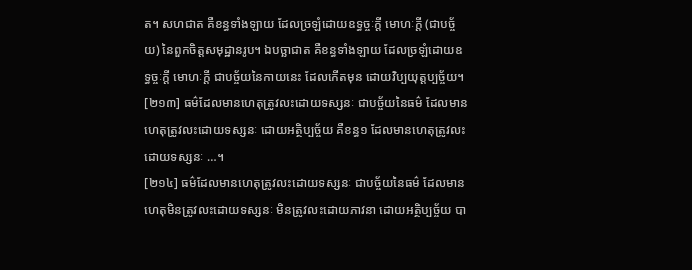ត។ សហជាត គឺខន្ធទាំងឡាយ ដែលច្រឡំដោយឧទ្ធច្ចៈក្តី មោហៈក្តី (ជាបច្ច័យ) នៃពួកចិត្តសមុដ្ឋានរូប។ ឯបច្ឆាជាត គឺខន្ធទាំងឡាយ ដែលច្រឡំដោយឧទ្ធច្ចៈក្តី មោហៈក្តី ជាបច្ច័យនៃកាយនេះ ដែលកើតមុន ដោយវិប្បយុត្តប្បច្ច័យ។
[២១៣] ធម៌ដែលមានហេតុត្រូវលះដោយទស្សនៈ ជាបច្ច័យនៃធម៌ ដែលមានហេតុត្រូវលះដោយទស្សនៈ ដោយអត្ថិប្បច្ច័យ គឺខន្ធ១ ដែលមានហេតុត្រូវលះដោយទស្សនៈ …។
[២១៤] ធម៌ដែលមានហេតុត្រូវលះដោយទស្សនៈ ជាបច្ច័យនៃធម៌ ដែលមានហេតុមិនត្រូវលះដោយទស្សនៈ មិនត្រូវលះដោយភាវនា ដោយអត្ថិប្បច្ច័យ បា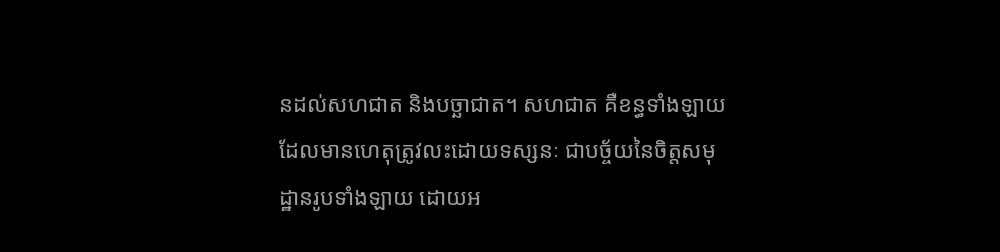នដល់សហជាត និងបច្ឆាជាត។ សហជាត គឺខន្ធទាំងឡាយ ដែលមានហេតុត្រូវលះដោយទស្សនៈ ជាបច្ច័យនៃចិត្តសមុដ្ឋានរូបទាំងឡាយ ដោយអ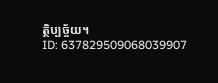ត្ថិប្បច្ច័យ។
ID: 637829509068039907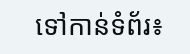ទៅកាន់ទំព័រ៖